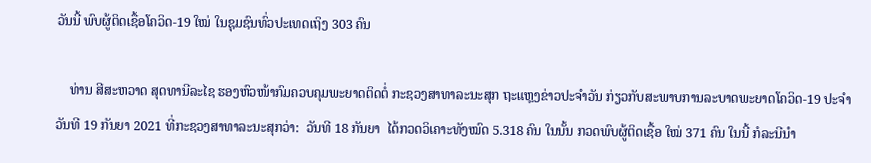ວັນນີ້ ພົບຜູ້ຕິດເຊື້ອໂຄວິດ-19 ໃໝ່ ໃນຊຸມຊົນທົ່ວປະເທດເຖິງ 303 ຄົນ

    ທ່ານ ສີສະຫວາດ ສຸດທານີລະໄຊ ຮອງຫົວໜ້າກົມຄວບຄຸມພະຍາດຕິດຕໍ່ ກະຊວງສາທາລະນະສຸກ ຖະແຫຼງຂ່າວປະຈໍາວັນ ກ່ຽວກັບສະພາບການລະບາດພະຍາດໂຄວິດ-19 ປະຈໍາວັນທີ 19 ກັນຍາ 2021 ທີ່ກະຊວງສາທາລະນະສຸກວ່າ:  ວັນທີ 18 ກັນຍາ  ໄດ້ກວດວິເຄາະທັງໝົດ 5.318 ຄົນ ໃນນັ້ນ ກວດພົບຜູ້ຕິດເຊື້ອ ໃໝ່ 371 ຄົນ ໃນນີ້ ກໍລະນີນໍາ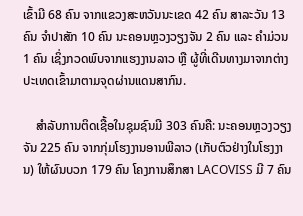ເຂົ້າມີ 68 ຄົນ ຈາກແຂວງສະຫວັນນະເຂດ 42 ຄົນ ສາລະວັນ 13 ຄົນ ຈໍາປາສັກ 10 ຄົນ ນະຄອນຫຼວງວຽງຈັນ 2 ຄົນ ແລະ ຄໍາມ່ວນ 1 ຄົນ ເຊິ່ງກວດພົບຈາກແຮງງານລາວ ຫຼື ຜູ້ທີ່ເດີນທາງມາຈາກຕ່າງປະເທດເຂົ້າມາຕາມຈຸດຜ່ານແດນສາກົນ.

    ສໍາລັບການຕິດເຊື້ອໃນຊຸມຊົນມີ 303 ຄົນຄື: ນະຄອນຫຼວງວຽງຈັນ 225 ຄົນ ຈາກກຸ່ມໂຮງງານອານພີລາວ (ເກັບຕົວຢ່າງໃນໂຮງງານ) ໃຫ້ຜົນບວກ 179 ຄົນ ໂຄງການສຶກສາ LACOVISS ມີ 7 ຄົນ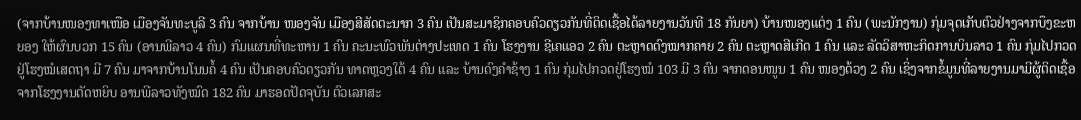(ຈາກບ້ານໜອງທາເໜືອ ເມືອງຈັນທະບູລີ 3 ຄົນ ຈາກບ້ານ ໜອງຈັນ ເມືອງສີສັດຕະນາກ 3 ຄົນ ເປັນສະມາຊິກຄອບຄົວດຽວກັນທີ່ຕິດເຊື້ອໄດ້ລາຍງານວັນທີ 18 ກັນຍາ) ບ້ານໜອງແຕ່ງ 1 ຄົນ (ພະນັກງານ) ກຸ່ມຈຸດເກັບຕົວຢ່າງຈາກບຶງຂະຫຍອງ ໃຫ້ຜົນບວກ 15 ຄົນ (ອານພີລາວ 4 ຄົນ) ກົມແຜນທີ່ທະຫານ 1 ຄົນ ຄະນະພົວພັນຕ່າງປະເທດ 1 ຄົນ ໂຮງງານ ຊີເຄແອວ 2 ຄົນ ຕະຫຼາດດົງໝາກຄາຍ 2 ຄົນ ຕະຫຼາດສີເກີດ 1 ຄົນ ແລະ ລັດວິສາຫະກິດການບິນລາວ 1 ຄົນ ກຸ່ມໄປກວດຢູ່ໂຮງໝໍເສດຖາ ມີ 7 ຄົນ ມາຈາກບ້ານໂນນຄໍ້ 4 ຄົນ ເປັນຄອບຄົວດຽວກັນ ທາດຫຼວງໃຕ້ 4 ຄົນ ແລະ ບ້ານດົງຄໍາຊ້າງ 1 ຄົນ ກຸ່ມໄປກວດຢູ່ໂຮງໝໍ 103 ມີ 3 ຄົນ ຈາກດອນໜູນ 1 ຄົນ ໜອງດ້ວງ 2 ຄົນ ເຊິ່ງຈາກຂໍ້ມູນທີ່ລາຍງານມາມີຜູ້ຕິດເຊື້ອຈາກໂຮງງານຕັດຫຍິບ ອານພີລາວທັງໝົດ 182 ຄົນ ມາຮອດປັດຈຸບັນ ຕົວເລກສະ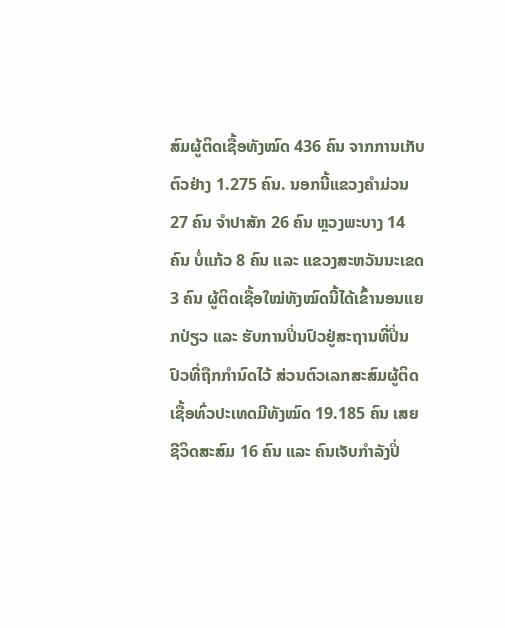ສົມຜູ້ຕິດເຊື້ອທັງໝົດ 436 ຄົນ ຈາກການເກັບຕົວຢ່າງ 1.275 ຄົນ. ນອກນີ້ແຂວງຄໍາມ່ວນ 27 ຄົນ ຈໍາປາສັກ 26 ຄົນ ຫຼວງພະບາງ 14 ຄົນ ບໍ່ແກ້ວ 8 ຄົນ ແລະ ແຂວງສະຫວັນນະເຂດ 3 ຄົນ ຜູ້ຕິດເຊື້ອໃໝ່ທັງໝົດນີ້ໄດ້ເຂົ້ານອນແຍກປ່ຽວ ແລະ ຮັບການປິ່ນປົວຢູ່ສະຖານທີ່ປິ່ນປົວທີ່ຖືກກໍານົດໄວ້ ສ່ວນຕົວເລກສະສົມຜູ້ຕິດເຊື້ອທົ່ວປະເທດມີທັງໝົດ 19.185 ຄົນ ເສຍຊີວິດສະສົມ 16 ຄົນ ແລະ ຄົນເຈັບກໍາລັງປິ່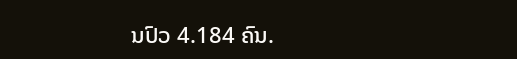ນປົວ 4.184 ຄົນ.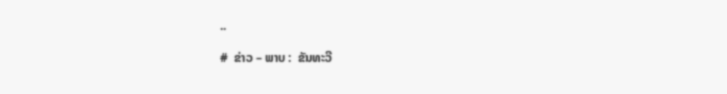..

#  ຂ່າວ – ພາບ :  ຂັນທະວີ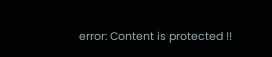error: Content is protected !!